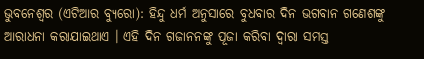ଭୁବନେଶ୍ୱର (ଏଟିଆର ବ୍ୟୁରୋ): ହିନ୍ଦୁ ଧର୍ମ ଅନୁସାରେ ବୁଧବାର ଦିନ ଭଗବାନ ଗଣେଶଙ୍କୁ ଆରାଧନା କରାଯାଇଥାଏ । ଏହି ଦିନ ଗଜାନନଙ୍କୁ ପୂଜା କରିବା ଦ୍ୱାରା ସମସ୍ତ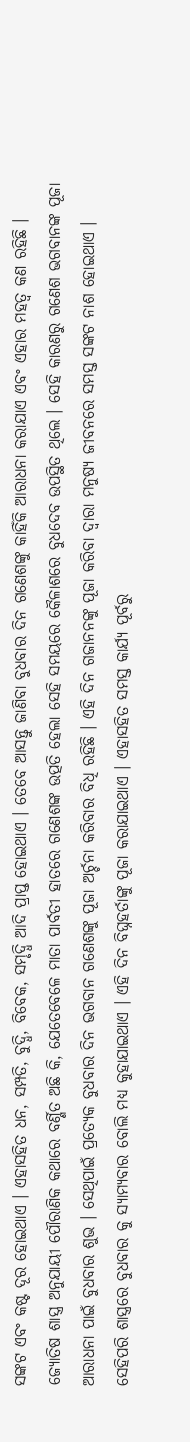ସଙ୍କଟ ଏବଂ କଷ୍ଟ ଦୂର ହୋଇଥାଏ । ଏହାସହିତ ଧନ, ସମ୍ପତି, ବୁଦ୍ଧି, ବିବେକ, ସମୃଦ୍ଧି ଆଦି ପ୍ରାପ୍ତ ହୋଇଥାଏ । ତେବେ ଆସନ୍ତୁ ଜାଣିବା ବୁଧବାର ଦିନ ଗଣେଶଙ୍କୁ କାହିଁକି ଆରାଧନା କରାଯାଏ ଏବଂ ଏହାର ମହତ୍ୱ କଣ ରହିଛି ।
ଜ୍ୟୋତିଷ ଶାସ୍ତ୍ର ଅନୁଯାୟୀ ପୌରାଣିକ କଥାରେ ବର୍ଣ୍ଣିତ ଅଛି କି, ଯେତେବେଳେ ମାତା ପାର୍ବତୀ ହାତରେ ଗଣେଶଙ୍କ ଉତ୍ପତି ହେଲା ସେହି ସମୟରେ କୈଳାଶରେ ବୁଧଦେବ ଉପସ୍ଥିତ ଥିଲେ । ସେହି କାରଣରୁ ଗଣେଶ ଭଗବାନଙ୍କ ପୂଜା ଆରାଧନା ପାଇଁ ବୁଧବାର ଶୁଭ । ସେଥିପାଇଁ ପ୍ରତ୍ୟେକ ବୁଧବାର ଦିନ ଭଗବାନ ଗଣେଶଙ୍କୁ ପୂଜା ଅର୍ଚ୍ଚନା କରିବାର ବିଧି ରହିଛି । ଏହି ଦିନ ଗଜାନନଙ୍କୁ ପୂଜା କରିବା ଦ୍ୱାରା ମନୁଷ୍ୟ ଜୀବନରେ ସମସ୍ତ ସଙ୍କଟ ନାଶ ହୋଇଥାଏ ।
ସେହିପରି ଶାସ୍ତ୍ରରେ ବୁଧବାର କୁ ସ୍ୟାମ୍ୟବାର ବୋଲି ମଧ୍ୟ କୁହାଯାଇଥାଏ । ଏହି ଦିନ ବିଘ୍ନହର୍ତାଙ୍କୁ ପୂଜା କରାଯାଇଥାଏ । ଏହାସହିତ ସମସ୍ତ କାର୍ଯ୍ୟ ପୂର୍ବରୁ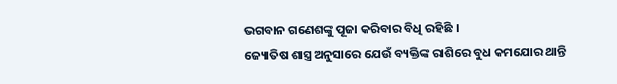ଭଗବାନ ଗଣେଶଙ୍କୁ ପୂଜା କରିବାର ବିଧି ରହିଛି ।
ଜ୍ୟୋତିଷ ଶାସ୍ତ୍ର ଅନୁସାରେ ଯେଉଁ ବ୍ୟକ୍ତିଙ୍କ ରାଶିରେ ବୁଧ କମଯୋର ଥାନ୍ତି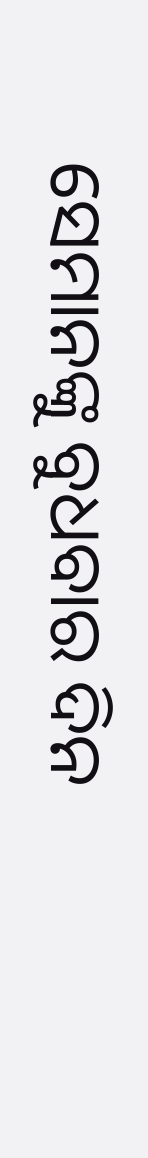ସେମାନଙ୍କୁ ବୁଧବାର ଦିନ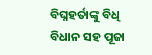ବିଘ୍ନହର୍ତାଙ୍କୁ ବିଧି ବିଧାନ ସହ ପୂଜା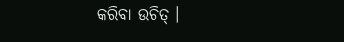କରିବା ଉଚିତ୍ ।